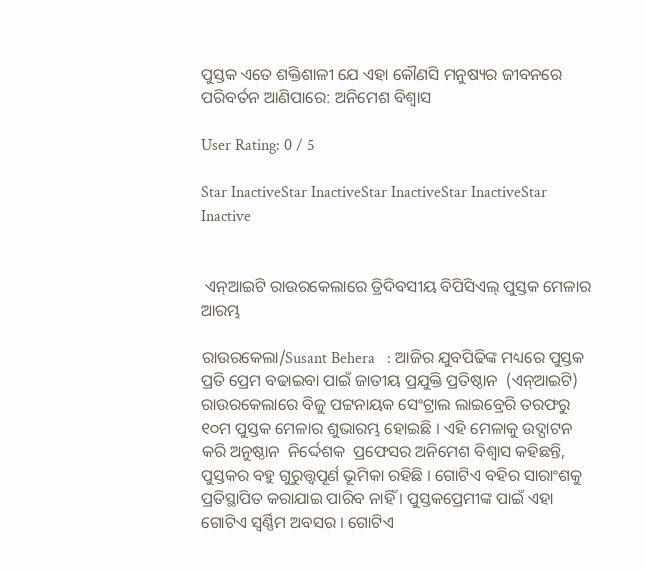ପୁସ୍ତକ ଏତେ ଶକ୍ତିଶାଳୀ ଯେ ଏହା କୌଣସି ମନୁଷ୍ୟର ଜୀବନରେ ପରିବର୍ତନ ଆଣିପାରେ: ଅନିମେଶ ବିଶ୍ୱାସ

User Rating: 0 / 5

Star InactiveStar InactiveStar InactiveStar InactiveStar Inactive


 ଏନ୍ଆଇଟି ରାଉରକେଲାରେ ତ୍ରିଦିବସୀୟ ବିପିସିଏଲ୍ ପୁସ୍ତକ ମେଳାର ଆରମ୍ଭ

ରାଉରକେଲା/Susant Behera   : ଆଜିର ଯୁବପିଢିଙ୍କ ମଧ୍ୟରେ ପୁସ୍ତକ ପ୍ରତି ପ୍ରେମ ବଢାଇବା ପାଇଁ ଜାତୀୟ ପ୍ରଯୁକ୍ତି ପ୍ରତିଷ୍ଠାନ  (ଏନ୍ଆଇଟି) ରାଉରକେଲାରେ ବିଜୁ ପଟ୍ଟନାୟକ ସେଂଟ୍ରାଲ ଲାଇବ୍ରେରି ତରଫରୁ ୧୦ମ ପୁସ୍ତକ ମେଳାର ଶୁଭାରମ୍ଭ ହୋଇଛି । ଏହି ମେଳାକୁ ଉଦ୍ଘାଟନ କରି ଅନୁଷ୍ଠାନ  ନିର୍ଦ୍ଦେଶକ  ପ୍ରଫେସର ଅନିମେଶ ବିଶ୍ୱାସ କହିଛନ୍ତି, ପୁସ୍ତକର ବହୁ ଗୁରୁତ୍ତ୍ୱପୂର୍ଣ ଭୂମିକା ରହିଛି । ଗୋଟିଏ ବହିର ସାରାଂଶକୁ ପ୍ରତିସ୍ଥାପିତ କରାଯାଇ ପାରିବ ନାହିଁ । ପୁସ୍ତକପ୍ରେମୀଙ୍କ ପାଇଁ ଏହା ଗୋଟିଏ ସ୍ୱର୍ଣ୍ଣିମ ଅବସର । ଗୋଟିଏ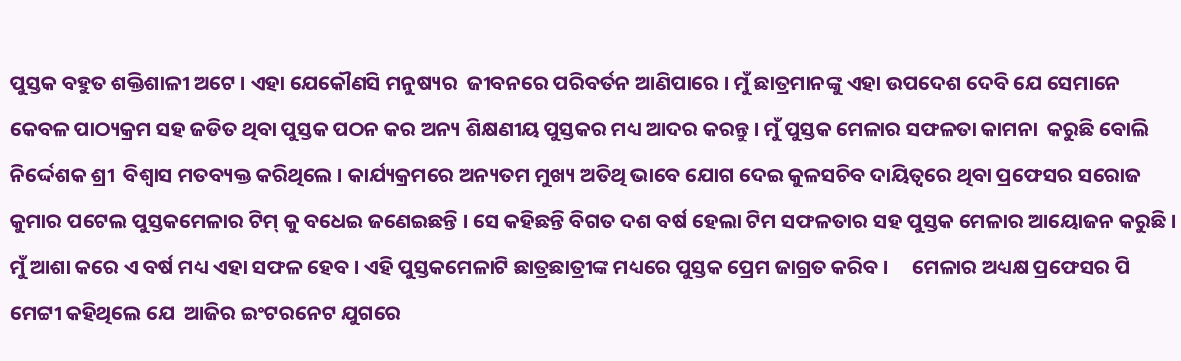ପୁସ୍ତକ ବହୁତ ଶକ୍ତିଶାଳୀ ଅଟେ । ଏହା ଯେକୌଣସି ମନୁଷ୍ୟର  ଜୀବନରେ ପରିବର୍ତନ ଆଣିପାରେ । ମୁଁ ଛାତ୍ରମାନଙ୍କୁ ଏହା ଉପଦେଶ ଦେବି ଯେ ସେମାନେ କେବଳ ପାଠ୍ୟକ୍ରମ ସହ ଜଡିତ ଥିବା ପୁସ୍ତକ ପଠନ କର ଅନ୍ୟ ଶିକ୍ଷଣୀୟ ପୁସ୍ତକର ମଧ୍ୟ ଆଦର କରନ୍ତୁ । ମୁଁ ପୁସ୍ତକ ମେଳାର ସଫଳତା କାମନା  କରୁଛି ବୋଲି ନିର୍ଦ୍ଦେଶକ ଶ୍ରୀ  ବିଶ୍ୱାସ ମତବ୍ୟକ୍ତ କରିଥିଲେ । କାର୍ଯ୍ୟକ୍ରମରେ ଅନ୍ୟତମ ମୁଖ୍ୟ ଅତିଥି ଭାବେ ଯୋଗ ଦେଇ କୁଳସଚିବ ଦାୟିତ୍ୱରେ ଥିବା ପ୍ରଫେସର ସରୋଜ କୁମାର ପଟେଲ ପୁସ୍ତକମେଳାର ଟିମ୍ କୁ ବଧେଇ ଜଣେଇଛନ୍ତି । ସେ କହିଛନ୍ତି ବିଗତ ଦଶ ବର୍ଷ ହେଲା ଟିମ ସଫଳତାର ସହ ପୁସ୍ତକ ମେଳାର ଆୟୋଜନ କରୁଛି । ମୁଁ ଆଶା କରେ ଏ ବର୍ଷ ମଧ୍ୟ ଏହା ସଫଳ ହେବ । ଏହି ପୁସ୍ତକମେଳାଟି ଛାତ୍ରଛାତ୍ରୀଙ୍କ ମଧ୍ୟରେ ପୁସ୍ତକ ପ୍ରେମ ଜାଗ୍ରତ କରିବ ।     ମେଳାର ଅଧ୍ୟକ୍ଷ ପ୍ରଫେସର ପି ମେଟ୍ଟୀ କହିଥିଲେ ଯେ  ଆଜିର ଇଂଟରନେଟ ଯୁଗରେ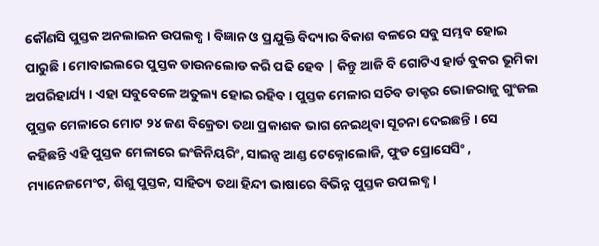କୌଣସି ପୁସ୍ତକ ଅନଲାଇନ ଉପଲବ୍ଧ । ବିଜ୍ଞାନ ଓ ପ୍ରଯୁକ୍ତି ବିଦ୍ୟାର ବିକାଶ ବଳରେ ସବୁ ସମ୍ଭବ ହୋଇ ପାରୁଛି । ମୋବାଇଲରେ ପୁସ୍ତକ ଡାଉନଲୋଡ କରି ପଢି ହେବ | କିନ୍ତୁ ଆଜି ବି ଗୋଟିଏ ହାର୍ଡ ବୁକର ଭୂମିକା ଅପରିହାର୍ଯ୍ୟ । ଏହା ସବୁବେଳେ ଅତୁଲ୍ୟ ହୋଇ ରହିବ । ପୁସ୍ତକ ମେଳାର ସଚିବ ଡାକ୍ଟର ଭୋଜରାଜୁ ଗୁଂଜଲ ପୁସ୍ତକ ମେଳାରେ ମୋଟ ୨୪ ଜଣ ବିକ୍ରେତା ତଥା ପ୍ରକାଶକ ଭାଗ ନେଇଥିବା ସୂଚନା ଦେଇଛନ୍ତି । ସେ କହିଛନ୍ତି ଏହି ପୁସ୍ତକ ମେଳାରେ ଇଂଜିନିୟରିଂ, ସାଇନ୍ସ ଆଣ୍ଡ ଟେକ୍ନୋଲୋଜି, ଫୁଡ ପ୍ରୋସେସିଂ , ମ୍ୟାନେଜମେଂଟ, ଶିଶୁ ପୁସ୍ତକ, ସାହିତ୍ୟ ତଥା ହିନ୍ଦୀ ଭାଷାରେ ବିଭିନ୍ନ ପୁସ୍ତକ ଉପଲବ୍ଧ ।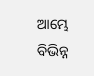ଆମ୍ଭେ ବିଭିନ୍ନ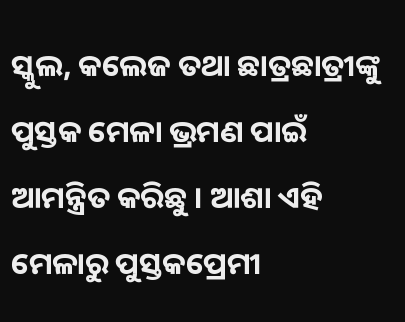ସ୍କୁଲ, କଲେଜ ତଥା ଛାତ୍ରଛାତ୍ରୀଙ୍କୁ ପୁସ୍ତକ ମେଳା ଭ୍ରମଣ ପାଇଁ ଆମନ୍ତ୍ରିତ କରିଛୁ । ଆଶା ଏହି ମେଳାରୁ ପୁସ୍ତକପ୍ରେମୀ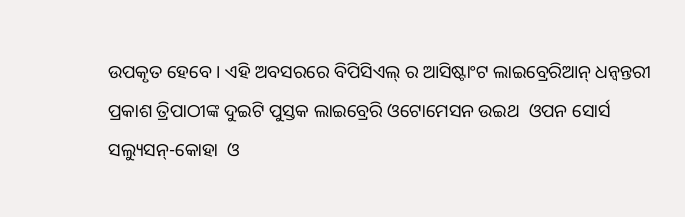ଉପକୃତ ହେବେ । ଏହି ଅବସରରେ ବିପିସିଏଲ୍ ର ଆସିଷ୍ଟାଂଟ ଲାଇବ୍ରେରିଆନ୍ ଧନ୍ଵନ୍ତରୀ ପ୍ରକାଶ ତ୍ରିପାଠୀଙ୍କ ଦୁଇଟି ପୁସ୍ତକ ଲାଇବ୍ରେରି ଓଟୋମେସନ ଉଇଥ  ଓପନ ସୋର୍ସ ସଲ୍ୟୁସନ୍-କୋହା  ଓ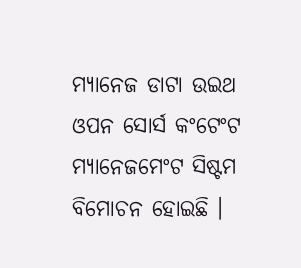ମ୍ୟାନେଜ ଡାଟା ଉଇଥ ଓପନ ସୋର୍ସ କଂଟେଂଟ ମ୍ୟାନେଜମେଂଟ ସିଷ୍ଟମ ବିମୋଚନ ହୋଇଛି ।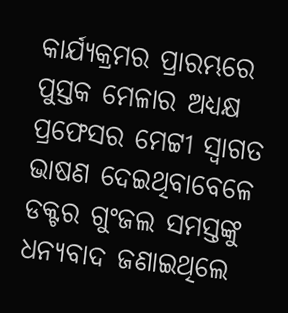କାର୍ଯ୍ୟକ୍ରମର ପ୍ରାରମ୍ଭରେ ପୁସ୍ତକ ମେଳାର ଅଧ୍ୟକ୍ଷ ପ୍ରଫେସର ମେଟ୍ଟୀ ସ୍ୱାଗତ ଭାଷଣ ଦେଇଥିବାବେଳେ ଡକ୍ଟର ଗୁଂଜଲ ସମସ୍ତଙ୍କୁ ଧନ୍ୟବାଦ ଜଣାଇଥିଲେ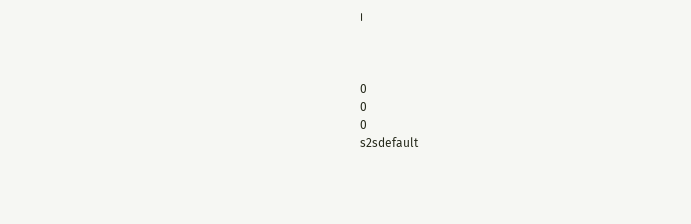।



0
0
0
s2sdefault